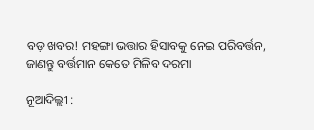ବଡ଼ ଖବର! ମହଙ୍ଗା ଭତ୍ତାର ହିସାବକୁ ନେଇ ପରିବର୍ତ୍ତନ, ଜାଣନ୍ତୁ ବର୍ତ୍ତମାନ କେତେ ମିଳିବ ଦରମା

ନୂଆଦିଲ୍ଲୀ :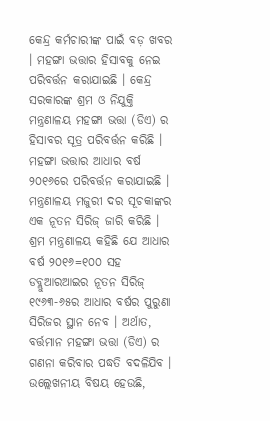କେନ୍ଦ୍ର କର୍ମଚାରୀଙ୍କ ପାଇଁ ବଡ଼ ଖବର । ମହଙ୍ଗା ଭତ୍ତାର ହିସାବକୁ ନେଇ ପରିବର୍ତ୍ତନ କରାଯାଇଛି । କେନ୍ଦ୍ର ସରକାରଙ୍କ ଶ୍ରମ ଓ ନିଯୁକ୍ତି ମନ୍ତ୍ରଣାଳୟ ମହଙ୍ଗା ଭତ୍ତା (ଡିଏ) ର ହିସାବର ସୂତ୍ର ପରିବର୍ତ୍ତନ କରିଛି । ମହଙ୍ଗା ଭତ୍ତାର ଆଧାର ବର୍ଷ ୨୦୧୬ରେ ପରିବର୍ତ୍ତନ କରାଯାଇଛି । ମନ୍ତ୍ରଣାଳୟ ମଜୁରୀ ଦର ସୂଚକାଙ୍କର ଏକ ନୂତନ ସିରିଜ୍ ଜାରି କରିଛି । ଶ୍ରମ ମନ୍ତ୍ରଣାଳୟ କହିଛି ଯେ ଆଧାର ବର୍ଷ ୨୦୧୬=୧୦୦ ସହ ଡବ୍ଲୁଆରଆଇର ନୂତନ ସିରିଜ୍ ୧୯୬୩-୬୫ର ଆଧାର ବର୍ଷର ପୁରୁଣା ସିରିଜର ସ୍ଥାନ ନେବ । ଅର୍ଥାତ, ବର୍ତ୍ତମାନ ମହଙ୍ଗା ଭତ୍ତା (ଡିଏ) ର ଗଣନା କରିବାର ପଦ୍ଧତି ବଦଳିଯିବ ।
ଉଲ୍ଲେଖନୀୟ ବିଷୟ ହେଉଛି,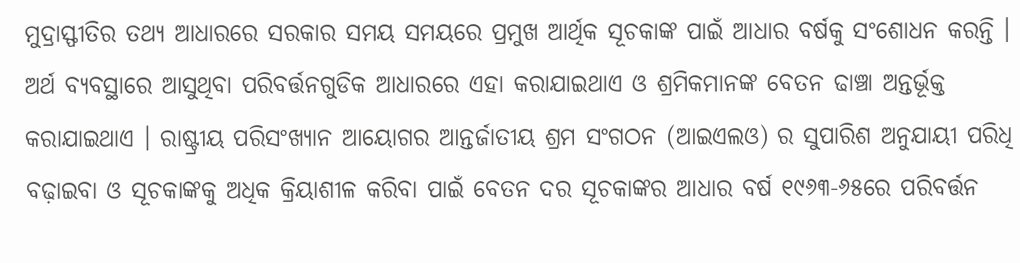ମୁଦ୍ରାସ୍ଫୀତିର ତଥ୍ୟ ଆଧାରରେ ସରକାର ସମୟ ସମୟରେ ପ୍ରମୁଖ ଆର୍ଥିକ ସୂଚକାଙ୍କ ପାଇଁ ଆଧାର ବର୍ଷକୁ ସଂଶୋଧନ କରନ୍ତି । ଅର୍ଥ ବ୍ୟବସ୍ଥାରେ ଆସୁଥିବା ପରିବର୍ତ୍ତନଗୁଡିକ ଆଧାରରେ ଏହା କରାଯାଇଥାଏ ଓ ଶ୍ରମିକମାନଙ୍କ ବେତନ ଢାଞ୍ଚା ଅନ୍ତର୍ଭୂକ୍ତ କରାଯାଇଥାଏ । ରାଷ୍ଟ୍ରୀୟ ପରିସଂଖ୍ୟାନ ଆୟୋଗର ଆନ୍ତର୍ଜାତୀୟ ଶ୍ରମ ସଂଗଠନ (ଆଇଏଲଓ) ର ସୁପାରିଶ ଅନୁଯାୟୀ ପରିଧି ବଢ଼ାଇବା ଓ ସୂଚକାଙ୍କକୁ ଅଧିକ କ୍ରିୟାଶୀଳ କରିବା ପାଇଁ ବେତନ ଦର ସୂଚକାଙ୍କର ଆଧାର ବର୍ଷ ୧୯୬୩-୬୫ରେ ପରିବର୍ତ୍ତନ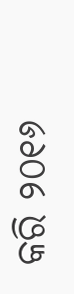କରି ୨୦୧୬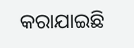କରାଯାଇଛି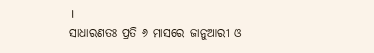।
ସାଧାରଣତଃ ପ୍ରତି ୬ ମାସରେ ଜାନୁଆରୀ ଓ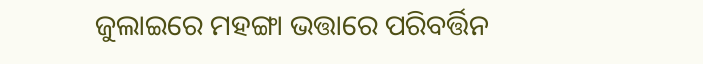ଜୁଲାଇରେ ମହଙ୍ଗା ଭତ୍ତାରେ ପରିବର୍ତ୍ତିନ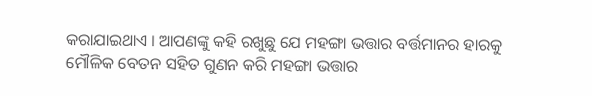କରାଯାଇଥାଏ । ଆପଣଙ୍କୁ କହି ରଖୁଛୁ ଯେ ମହଙ୍ଗା ଭତ୍ତାର ବର୍ତ୍ତମାନର ହାରକୁ ମୌଳିକ ବେତନ ସହିତ ଗୁଣନ କରି ମହଙ୍ଗା ଭତ୍ତାର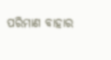ପରିମାଣ ବାହାର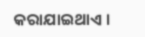କରାଯାଇଥାଏ ।